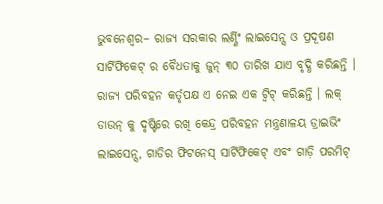ଭୁବନେଶ୍ୱର– ରାଜ୍ୟ ସରକାର ଲର୍ଣ୍ଣିଂ ଲାଇସେନ୍ସ ଓ ପ୍ରଦୂଷଣ ସାର୍ଟିଫିକେଟ୍ ର ବୈଧତାକୁ ଜୁନ୍ ୩୦ ତାରିଖ ଯାଏ ବୃଦ୍ଧି କରିଛନ୍ତି । ରାଜ୍ୟ ପରିବହନ କର୍ତୃପକ୍ଷ ଏ ନେଇ ଏକ ଟ୍ୱିଟ୍ କରିଛନ୍ତି । ଲକ୍ ଡାଉନ୍ କୁ ଦୃଷ୍ଟିରେ ରଖି କେନ୍ଦ୍ର ପରିବହନ ମନ୍ତ୍ରଣାଳୟ ଡ୍ରାଇଭିଂ ଲାଇସେନ୍ସ, ଗାଡିର ଫିଟନେସ୍ ସାର୍ଟିଫିକେଟ୍ ଏବଂ ଗାଡ଼ି ପରମିଟ୍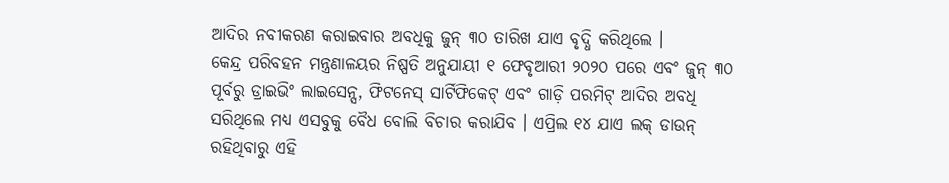ଆଦିର ନବୀକରଣ କରାଇବାର ଅବଧିକୁ ଜୁନ୍ ୩୦ ତାରିଖ ଯାଏ ବୃଦ୍ଧି କରିଥିଲେ ।
କେନ୍ଦ୍ର ପରିବହନ ମନ୍ତ୍ରଣାଳୟର ନିଷ୍ପତି ଅନୁଯାୟୀ ୧ ଫେବୃଆରୀ ୨୦୨୦ ପରେ ଏବଂ ଜୁନ୍ ୩୦ ପୂର୍ବରୁ ଡ୍ରାଇଭିଂ ଲାଇସେନ୍ସ, ଫିଟନେସ୍ ସାର୍ଟିଫିକେଟ୍ ଏବଂ ଗାଡ଼ି ପରମିଟ୍ ଆଦିର ଅବଧି ସରିଥିଲେ ମଧ୍ୟ ଏସବୁକୁ ବୈଧ ବୋଲି ବିଚାର କରାଯିବ । ଏପ୍ରିଲ ୧୪ ଯାଏ ଲକ୍ ଡାଉନ୍ ରହିଥିବାରୁ ଏହି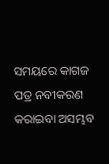ସମୟରେ କାଗଜ ପତ୍ର ନବୀକରଣ କରାଇବା ଅସମ୍ଭବ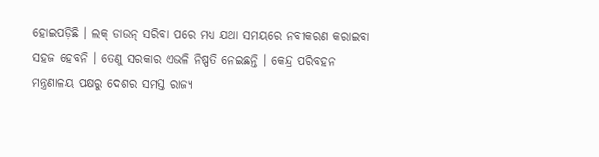ହୋଇପଡ଼ିଛି । ଲକ୍ ଡାଉନ୍ ସରିବା ପରେ ମଧ୍ୟ ଯଥା ସମୟରେ ନବୀକରଣ କରାଇବା ସହଜ ହେବନି । ତେଣୁ ସରକାର ଏଭଳି ନିଷ୍ପତି ନେଇଛନ୍ତି । କେନ୍ଦ୍ର ପରିବହନ ମନ୍ତ୍ରଣାଳୟ ପକ୍ଷରୁ ଦେଶର ସମସ୍ତ ରାଜ୍ୟ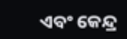ଏବଂ କେନ୍ଦ୍ର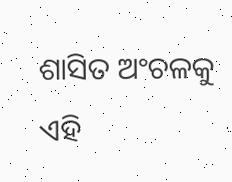ଶାସିତ ଅଂଚଳକୁ ଏହି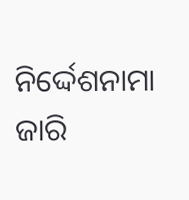ନିର୍ଦ୍ଦେଶନାମା ଜାରି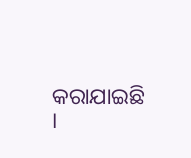କରାଯାଇଛି ।